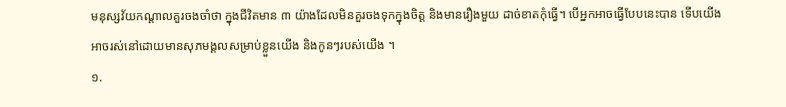មនុស្សវ័យកណ្តាលគួរចងចាំថា ក្នុងជីវិតមាន ៣ យ៉ាងដែលមិនគួរចងទុកក្នុងចិត្ត និងមានរឿងមួយ ដាច់ខាតកុំធ្វើ។ បើអ្នកអាចធ្វើបែបនេះបាន ទើបយើងអាចរស់នៅដោយមានសុភមង្គលសម្រាប់ខ្លួនយើង និងកូនៗរបស់យើង ។
១.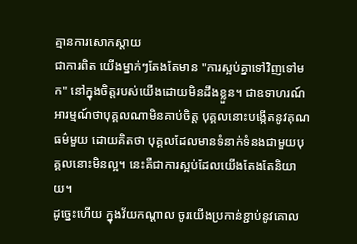គ្មានការសោកស្តាយ
ជាការពិត យើងម្នាក់ៗតែងតែមាន "ការស្អប់គ្នាទៅវិញទៅមក" នៅក្នុងចិត្តរបស់យើងដោយមិនដឹងខ្លួន។ ជាឧទាហរណ៍ អារម្មណ៍ថាបុគ្គលណាមិនគាប់ចិត្ត បុគ្គលនោះបង្កើតនូវគុណធម៌មួយ ដោយគិតថា បុគ្គលដែលមានទំនាក់ទំនងជាមួយបុគ្គលនោះមិនល្អ។ នេះគឺជាការស្អប់ដែលយើងតែងតែនិយាយ។
ដូច្នេះហើយ ក្នុងវ័យកណ្តាល ចូរយើងប្រកាន់ខ្ជាប់នូវគោល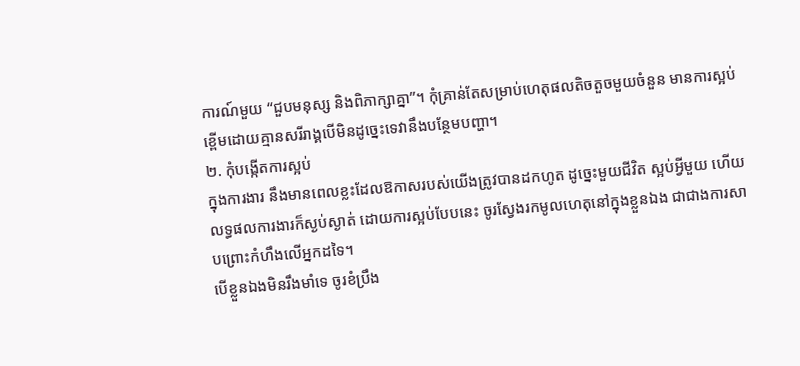ការណ៍មួយ “ជួបមនុស្ស និងពិភាក្សាគ្នា”។ កុំគ្រាន់តែសម្រាប់ហេតុផលតិចតួចមួយចំនួន មានការស្អប់ខ្ពើមដោយគ្មានសរីរាង្គបើមិនដូច្នេះទេវានឹងបន្ថែមបញ្ហា។
២. កុំបង្កើតការស្អប់
ក្នុងការងារ នឹងមានពេលខ្លះដែលឱកាសរបស់យើងត្រូវបានដកហូត ដូច្នេះមួយជីវិត ស្អប់អ្វីមួយ ហើយលទ្ធផលការងារក៏ស្ងប់ស្ងាត់ ដោយការស្អប់បែបនេះ ចូរស្វែងរកមូលហេតុនៅក្នុងខ្លួនឯង ជាជាងការសាបព្រោះកំហឹងលើអ្នកដទៃ។
បើខ្លួនឯងមិនរឹងមាំទេ ចូរខំប្រឹង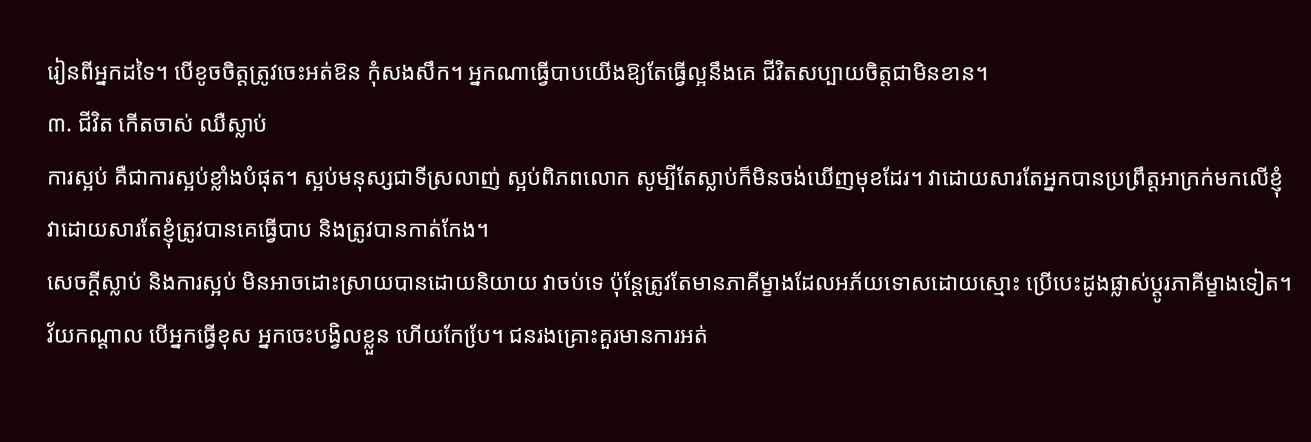រៀនពីអ្នកដទៃ។ បើខូចចិត្តត្រូវចេះអត់ឱន កុំសងសឹក។ អ្នកណាធ្វើបាបយើងឱ្យតែធ្វើល្អនឹងគេ ជីវិតសប្បាយចិត្តជាមិនខាន។
៣. ជីវិត កើតចាស់ ឈឺស្លាប់
ការស្អប់ គឺជាការស្អប់ខ្លាំងបំផុត។ ស្អប់មនុស្សជាទីស្រលាញ់ ស្អប់ពិភពលោក សូម្បីតែស្លាប់ក៏មិនចង់ឃើញមុខដែរ។ វាដោយសារតែអ្នកបានប្រព្រឹត្តអាក្រក់មកលើខ្ញុំ វាដោយសារតែខ្ញុំត្រូវបានគេធ្វើបាប និងត្រូវបានកាត់កែង។
សេចក្តីស្លាប់ និងការស្អប់ មិនអាចដោះស្រាយបានដោយនិយាយ វាចប់ទេ ប៉ុន្តែត្រូវតែមានភាគីម្ខាងដែលអភ័យទោសដោយស្មោះ ប្រើបេះដូងផ្លាស់ប្តូរភាគីម្ខាងទៀត។
វ័យកណ្តាល បើអ្នកធ្វើខុស អ្នកចេះបង្វិលខ្លួន ហើយកែបែ្រ។ ជនរងគ្រោះគួរមានការអត់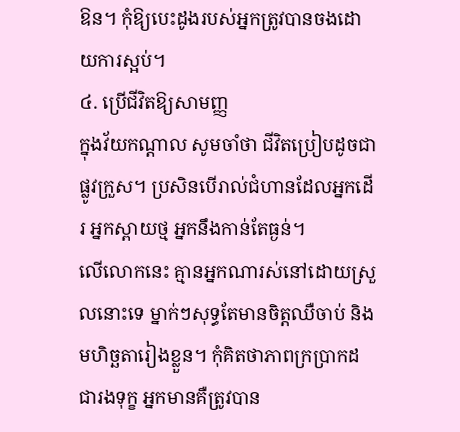ឱន។ កុំឱ្យបេះដូងរបស់អ្នកត្រូវបានចងដោយការស្អប់។
៤. ប្រើជីវិតឱ្យសាមញ្ញ
ក្នុងវ័យកណ្តាល សូមចាំថា ជីវិតប្រៀបដូចជាផ្លូវក្រួស។ ប្រសិនបើរាល់ជំហានដែលអ្នកដើរ អ្នកស្ពាយថ្ម អ្នកនឹងកាន់តែធ្ងន់។
លើលោកនេះ គ្មានអ្នកណារស់នៅដោយស្រួលនោះទេ ម្នាក់ៗសុទ្ធតែមានចិត្តឈឺចាប់ និងមហិច្ឆតារៀងខ្លួន។ កុំគិតថាភាពក្រប្រាកដជារងទុក្ខ អ្នកមានគឺត្រូវបាន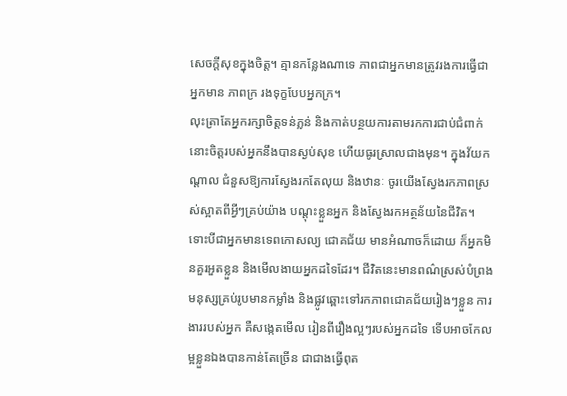សេចក្ដីសុខក្នុងចិត្ត។ គ្មានកន្លែងណាទេ ភាពជាអ្នកមានត្រូវរងការធ្វើជាអ្នកមាន ភាពក្រ រងទុក្ខបែបអ្នកក្រ។
លុះត្រាតែអ្នករក្សាចិត្តទន់ភ្លន់ និងកាត់បន្ថយការតាមរកការជាប់ជំពាក់ នោះចិត្តរបស់អ្នកនឹងបានស្ងប់សុខ ហើយធូរស្រាលជាងមុន។ ក្នុងវ័យកណ្តាល ជំនួសឱ្យការស្វែងរកតែលុយ និងឋានៈ ចូរយើងស្វែងរកភាពស្រស់ស្អាតពីអ្វីៗគ្រប់យ៉ាង បណ្តុះខ្លួនអ្នក និងស្វែងរកអត្ថន័យនៃជីវិត។
ទោះបីជាអ្នកមានទេពកោសល្យ ជោគជ័យ មានអំណាចក៏ដោយ ក៏អ្នកមិនគួរអួតខ្លួន និងមើលងាយអ្នកដទៃដែរ។ ជីវិតនេះមានពណ៌ស្រស់បំព្រង មនុស្សគ្រប់រូបមានកម្លាំង និងផ្លូវឆ្ពោះទៅរកភាពជោគជ័យរៀងៗខ្លួន ការងាររបស់អ្នក គឺសង្កេតមើល រៀនពីរឿងល្អៗរបស់អ្នកដទៃ ទើបអាចកែលម្អខ្លួនឯងបានកាន់តែច្រើន ជាជាងធ្វើពុត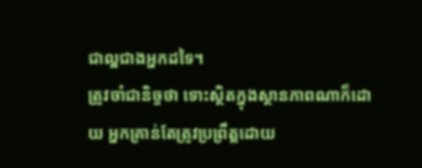ជាល្អជាងអ្នកដទៃ។
ត្រូវចាំជានិច្ចថា ទោះស្ថិតក្នុងស្ថានភាពណាក៏ដោយ អ្នកគ្រាន់តែត្រូវប្រព្រឹត្តដោយ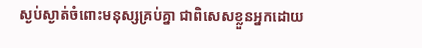ស្ងប់ស្ងាត់ចំពោះមនុស្សគ្រប់គ្នា ជាពិសេសខ្លួនអ្នកដោយ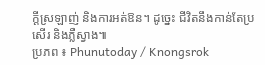ក្ដីស្រឡាញ់ និងការអត់ឱន។ ដូច្នេះ ជីវិតនឹងកាន់តែប្រសើរ និងភ្លឺស្វាង៕
ប្រភព ៖ Phunutoday / Knongsrok